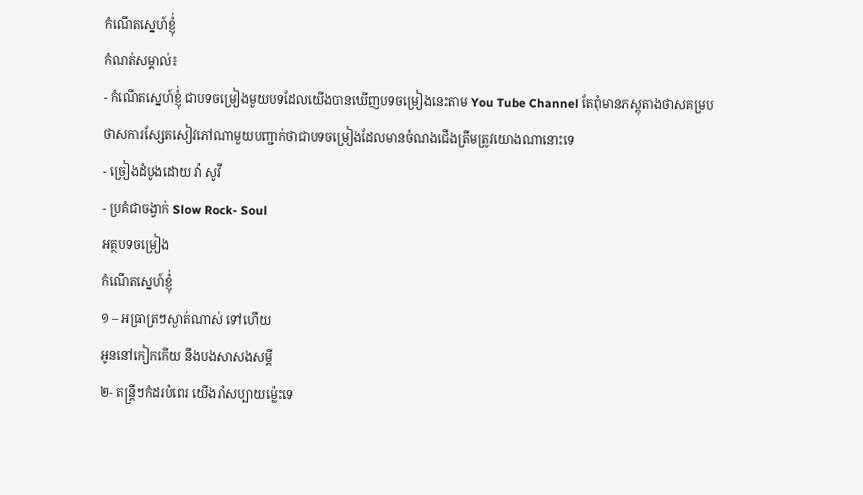កំណើតស្នេហ៍ខ្ញុំ់
កំណត់សម្គាល់៖
- កំណើតស្នេហ៍ខ្ញុំ់ ជាបទចម្រៀងមួយបទដែលយើងបានឃើញបទចម្រៀងនេះតាម You Tube Channel តែពុំមានភស្តុតាងថាសគម្រប ថាសការស្សែតសៀវភៅណាមួយបញ្ជាក់ថាជាបទចម្រៀងដែលមានចំណងជើងត្រឹមត្រូវយោងណានោះទេ
- ច្រៀងដំបូងដោយ វ៉ា សូវី
- ប្រគំជាចង្វាក់ Slow Rock- Soul
អត្ថបទចម្រៀង
កំណើតស្នេហ៍ខ្ញុំ់
១ – អធ្រាត្រៗស្ងាត់ណាស់ ទៅហើយ
អូននៅកៀកកើយ នឹងបងសាសងសម្ដី
២- តន្រ្តីៗកំដរបំពេរ យើងរាំសប្បាយម្ល៉េះទេ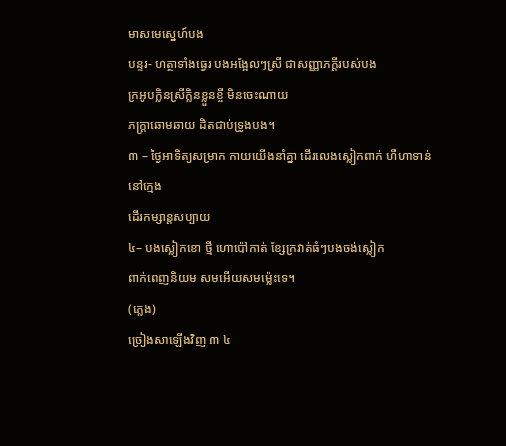មាសមេស្នេហ៍បង
បន្ទរ- ហត្ថាទាំងធ្វេរ បងអង្អែលៗស្រី ជាសញ្ញាភក្ដីរបស់បង
ក្រអូបក្លិនស្រីក្លិនខ្លួនខ្ចី មិនចេះណាយ
ភក្រ្តាឆោមឆាយ ដិតជាប់ទ្រូងបង។
៣ – ថ្ងៃអាទិត្យសម្រាក កាយយើងនាំគ្នា ដើរលេងស្លៀកពាក់ ហឺហាទាន់នៅក្មេង
ដើរកម្សាន្តសប្បាយ
៤– បងស្លៀកខោ ថ្មី ហោប៉ៅកាត់ ខ្សែក្រវាត់ធំៗបងចង់ស្លៀក
ពាក់ពេញនិយម សមអើយសមម្ល៉េះទេ។
(ភ្លេង)
ច្រៀងសាឡើងវិញ ៣ ៤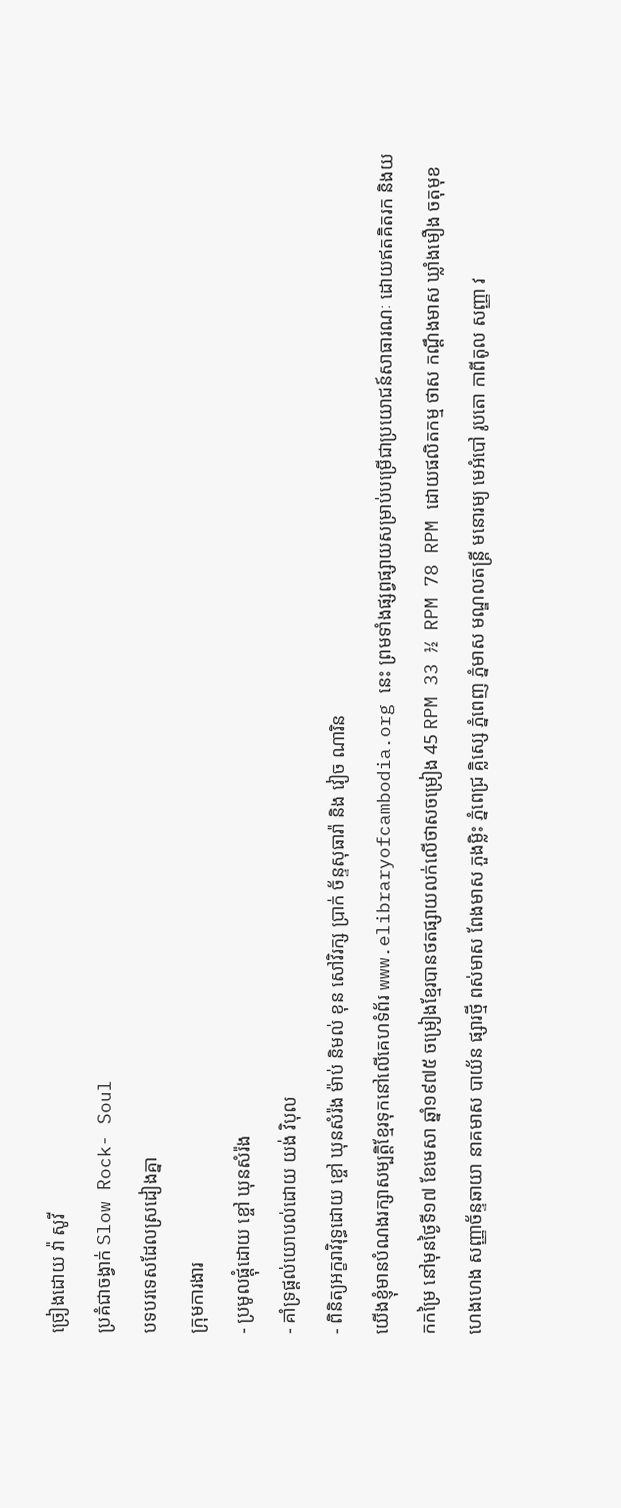ច្រៀងដោយ វ៉ា សូវី
ប្រគំជាចង្វាក់ Slow Rock- Soul
បទបរទេសដែលស្រដៀងគ្នា
ក្រុមការងារ
- ប្រមូលផ្ដុំដោយ ខ្ចៅ ឃុនសំរ៉ង
- គាំទ្រផ្ដល់យោបល់ដោយ យង់ វិបុល
- ពិនិត្យអក្ខរាវិរុទ្ធដោយ ខ្ចៅ ឃុនសំរ៉ង ម៉ាប់ និមល់ ខុន សៅវិរក្ស ប្រាក់ ច័ន្ទសុធារ៉ា និង វៀច ណារិន
យើងខ្ញុំមានបំណងរក្សាសម្បត្តិខ្មែរទុកនៅលើគេហទំព័រ www.elibraryofcambodia.org នេះ ព្រមទាំងផ្សព្វផ្សាយសម្រាប់បម្រើជាប្រយោជន៍សាធារណៈ ដោយឥតគិតរក និងយកកម្រៃ នៅមុនថ្ងៃទី១៧ ខែមេសា ឆ្នាំ១៩៧៥ ចម្រៀងខ្មែរបានថតផ្សាយលក់លើថាសចម្រៀង 45 RPM 33 ½ RPM 78 RPM ដោយផលិតកម្ម ថាស កណ្ដឹងមាស ឃ្លាំងមឿង ចតុមុខ ហេងហេង សញ្ញាច័ន្ទឆាយា នាគមាស បាយ័ន ផ្សារថ្មី ពស់មាស ពែងមាស ភួងម្លិះ ភ្នំពេជ្រ គ្លិស្សេ ភ្នំពេញ ភ្នំមាស មណ្ឌលតន្រ្តី មនោរម្យ មេអំបៅ រូបតោ កាពីតូល សញ្ញា វ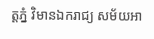ត្តភ្នំ វិមានឯករាជ្យ សម័យអា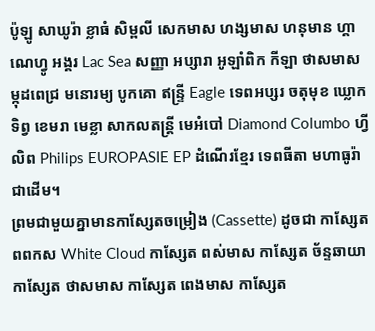ប៉ូឡូ សាឃូរ៉ា ខ្លាធំ សិម្ពលី សេកមាស ហង្សមាស ហនុមាន ហ្គាណេហ្វូ អង្គរ Lac Sea សញ្ញា អប្សារា អូឡាំពិក កីឡា ថាសមាស ម្កុដពេជ្រ មនោរម្យ បូកគោ ឥន្ទ្រី Eagle ទេពអប្សរ ចតុមុខ ឃ្លោកទិព្វ ខេមរា មេខ្លា សាកលតន្ត្រី មេអំបៅ Diamond Columbo ហ្វីលិព Philips EUROPASIE EP ដំណើរខ្មែរ ទេពធីតា មហាធូរ៉ា ជាដើម។
ព្រមជាមួយគ្នាមានកាសែ្សតចម្រៀង (Cassette) ដូចជា កាស្សែត ពពកស White Cloud កាស្សែត ពស់មាស កាស្សែត ច័ន្ទឆាយា កាស្សែត ថាសមាស កាស្សែត ពេងមាស កាស្សែត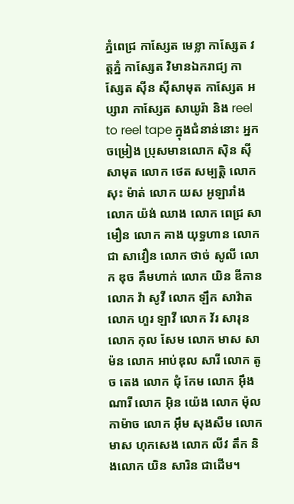ភ្នំពេជ្រ កាស្សែត មេខ្លា កាស្សែត វត្តភ្នំ កាស្សែត វិមានឯករាជ្យ កាស្សែត ស៊ីន ស៊ីសាមុត កាស្សែត អប្សារា កាស្សែត សាឃូរ៉ា និង reel to reel tape ក្នុងជំនាន់នោះ អ្នកចម្រៀង ប្រុសមានលោក ស៊ិន ស៊ីសាមុត លោក ថេត សម្បត្តិ លោក សុះ ម៉ាត់ លោក យស អូឡារាំង លោក យ៉ង់ ឈាង លោក ពេជ្រ សាមឿន លោក គាង យុទ្ធហាន លោក ជា សាវឿន លោក ថាច់ សូលី លោក ឌុច គឹមហាក់ លោក យិន ឌីកាន លោក វ៉ា សូវី លោក ឡឹក សាវ៉ាត លោក ហួរ ឡាវី លោក វ័រ សារុន លោក កុល សែម លោក មាស សាម៉ន លោក អាប់ឌុល សារី លោក តូច តេង លោក ជុំ កែម លោក អ៊ឹង ណារី លោក អ៊ិន យ៉េង លោក ម៉ុល កាម៉ាច លោក អ៊ឹម សុងសឺម លោក មាស ហុកសេង លោក លីវ តឹក និងលោក យិន សារិន ជាដើម។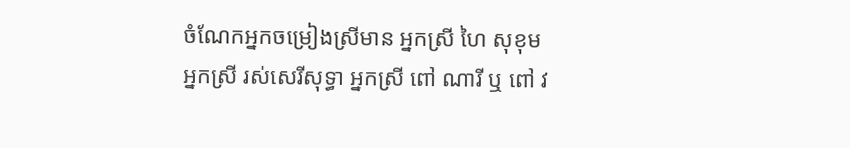ចំណែកអ្នកចម្រៀងស្រីមាន អ្នកស្រី ហៃ សុខុម អ្នកស្រី រស់សេរីសុទ្ធា អ្នកស្រី ពៅ ណារី ឬ ពៅ វ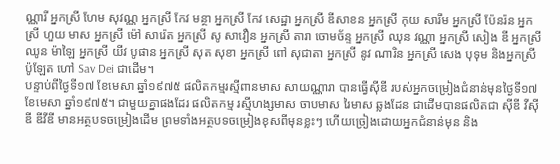ណ្ណារី អ្នកស្រី ហែម សុវណ្ណ អ្នកស្រី កែវ មន្ថា អ្នកស្រី កែវ សេដ្ឋា អ្នកស្រី ឌីសាខន អ្នកស្រី កុយ សារឹម អ្នកស្រី ប៉ែនរ៉ន អ្នកស្រី ហួយ មាស អ្នកស្រី ម៉ៅ សារ៉េត អ្នកស្រី សូ សាវឿន អ្នកស្រី តារា ចោមច័ន្ទ អ្នកស្រី ឈុន វណ្ណា អ្នកស្រី សៀង ឌី អ្នកស្រី ឈូន ម៉ាឡៃ អ្នកស្រី យីវ បូផាន អ្នកស្រី សុត សុខា អ្នកស្រី ពៅ សុជាតា អ្នកស្រី នូវ ណារិន អ្នកស្រី សេង បុទុម និងអ្នកស្រី ប៉ូឡែត ហៅ Sav Dei ជាដើម។
បន្ទាប់ពីថ្ងៃទី១៧ ខែមេសា ឆ្នាំ១៩៧៥ ផលិតកម្មរស្មីពានមាស សាយណ្ណារា បានធ្វើស៊ីឌី របស់អ្នកចម្រៀងជំនាន់មុនថ្ងៃទី១៧ ខែមេសា ឆ្នាំ១៩៧៥។ ជាមួយគ្នាផងដែរ ផលិតកម្ម រស្មីហង្សមាស ចាបមាស រៃមាស ឆ្លងដែន ជាដើមបានផលិតជា ស៊ីឌី វីស៊ីឌី ឌីវីឌី មានអត្ថបទចម្រៀងដើម ព្រមទាំងអត្ថបទចម្រៀងខុសពីមុនខ្លះៗ ហើយច្រៀងដោយអ្នកជំនាន់មុន និង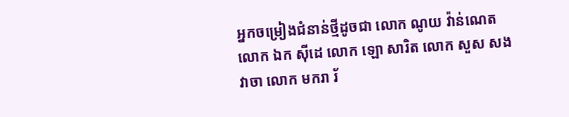អ្នកចម្រៀងជំនាន់ថ្មីដូចជា លោក ណូយ វ៉ាន់ណេត លោក ឯក ស៊ីដេ លោក ឡោ សារិត លោក សួស សងវាចា លោក មករា រ័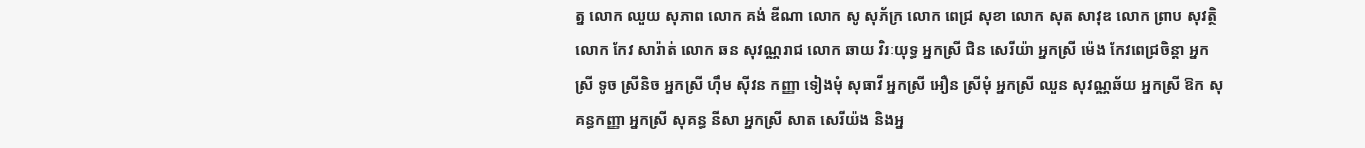ត្ន លោក ឈួយ សុភាព លោក គង់ ឌីណា លោក សូ សុភ័ក្រ លោក ពេជ្រ សុខា លោក សុត សាវុឌ លោក ព្រាប សុវត្ថិ លោក កែវ សារ៉ាត់ លោក ឆន សុវណ្ណរាជ លោក ឆាយ វិរៈយុទ្ធ អ្នកស្រី ជិន សេរីយ៉ា អ្នកស្រី ម៉េង កែវពេជ្រចិន្តា អ្នកស្រី ទូច ស្រីនិច អ្នកស្រី ហ៊ឹម ស៊ីវន កញ្ញា ទៀងមុំ សុធាវី អ្នកស្រី អឿន ស្រីមុំ អ្នកស្រី ឈួន សុវណ្ណឆ័យ អ្នកស្រី ឱក សុគន្ធកញ្ញា អ្នកស្រី សុគន្ធ នីសា អ្នកស្រី សាត សេរីយ៉ង និងអ្ន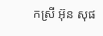កស្រី អ៊ុន សុផ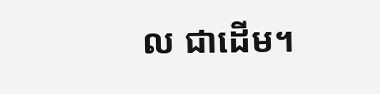ល ជាដើម។